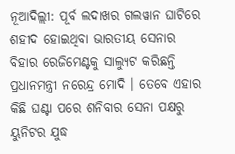ନୂଆଦିଲ୍ଲୀ: ପୂର୍ବ ଲଦାଖର ଗଲୱାନ ଘାଟିରେ ଶହୀଦ ହୋଇଥିବା ଭାରତୀୟ ସେନାର ବିହାର ରେଜିମେଣ୍ଟକୁ ସାଲ୍ୟୁଟ କରିଛନ୍ତି ପ୍ରଧାନମନ୍ତ୍ରୀ ନରେନ୍ଦ୍ର ମୋଦି । ତେବେ ଏହାର କିଛି ଘଣ୍ଟା ପରେ ଶନିବାର ସେନା ପକ୍ଷରୁ ୟୁନିଟର ଯୁଦ୍ଧ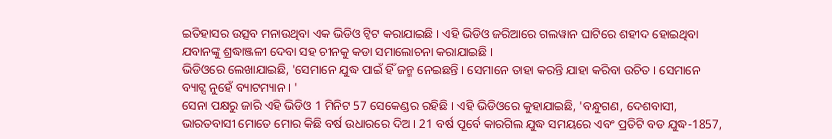ଇତିହାସର ଉତ୍ସବ ମନାଉଥିବା ଏକ ଭିଡିଓ ଟ୍ବିଟ କରାଯାଇଛି । ଏହି ଭିଡିଓ ଜରିଆରେ ଗଲୱାନ ଘାଟିରେ ଶହୀଦ ହୋଇଥିବା ଯବାନଙ୍କୁ ଶ୍ରଦ୍ଧାଞ୍ଜଳୀ ଦେବା ସହ ଚୀନକୁ କଡା ସମାଲୋଚନା କରାଯାଇଛି ।
ଭିଡିଓରେ ଲେଖାଯାଇଛି, 'ସେମାନେ ଯୁଦ୍ଧ ପାଇଁ ହିଁ ଜନ୍ମ ନେଇଛନ୍ତି । ସେମାନେ ତାହା କରନ୍ତି ଯାହା କରିବା ଉଚିତ । ସେମାନେ ବ୍ୟାଟ୍ସ ନୁହେଁ ବ୍ୟାଟମ୍ୟାନ । '
ସେନା ପକ୍ଷରୁ ଜାରି ଏହି ଭିଡିଓ 1 ମିନିଟ 57 ସେକେଣ୍ଡର ରହିଛି । ଏହି ଭିଡିଓରେ କୁହାଯାଇଛି, 'ବନ୍ଧୁଗଣ, ଦେଶବାସୀ, ଭାରତବାସୀ ମୋତେ ମୋର କିଛି ବର୍ଷ ଉଧାରରେ ଦିଅ । 21 ବର୍ଷ ପୂର୍ବେ କାରଗିଲ ଯୁଦ୍ଧ ସମୟରେ ଏବଂ ପ୍ରତିଟି ବଡ ଯୁଦ୍ଧ-1857,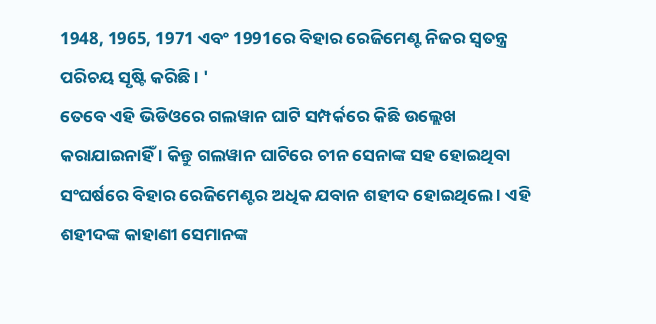1948, 1965, 1971 ଏବଂ 1991ରେ ବିହାର ରେଜିମେଣ୍ଟ ନିଜର ସ୍ବତନ୍ତ୍ର ପରିଚୟ ସୃଷ୍ଟି କରିଛି । '
ତେବେ ଏହି ଭିଡିଓରେ ଗଲୱାନ ଘାଟି ସମ୍ପର୍କରେ କିଛି ଉଲ୍ଲେଖ କରାଯାଇନାହିଁ । କିନ୍ତୁ ଗଲୱାନ ଘାଟିରେ ଚୀନ ସେନାଙ୍କ ସହ ହୋଇଥିବା ସଂଘର୍ଷରେ ବିହାର ରେଜିମେଣ୍ଟର ଅଧିକ ଯବାନ ଶହୀଦ ହୋଇଥିଲେ । ଏହି ଶହୀଦଙ୍କ କାହାଣୀ ସେମାନଙ୍କ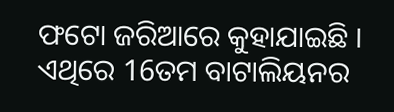ଫଟୋ ଜରିଆରେ କୁହାଯାଇଛି । ଏଥିରେ 16ତମ ବାଟାଲିୟନର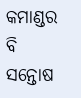କମାଣ୍ଡର ବି ସନ୍ତୋଷ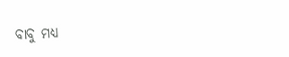ବାବୁ ମଧ୍ୟ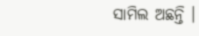ସାମିଲ ଅଛନ୍ତି ।